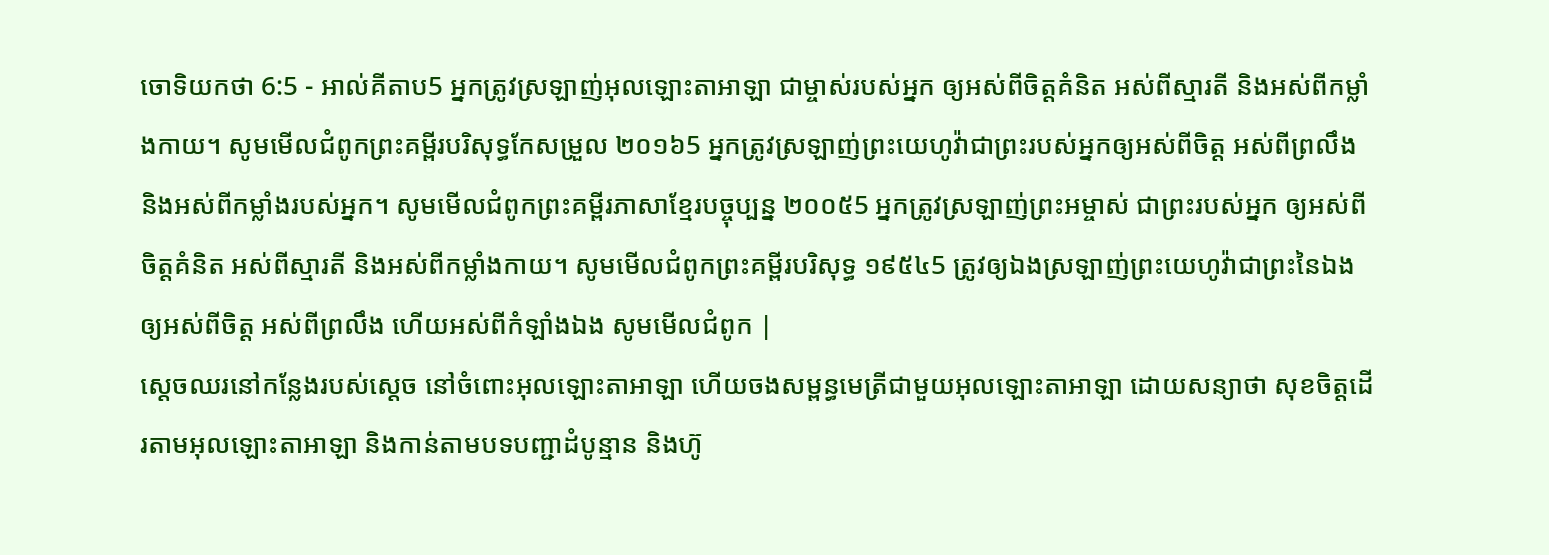ចោទិយកថា 6:5 - អាល់គីតាប5 អ្នកត្រូវស្រឡាញ់អុលឡោះតាអាឡា ជាម្ចាស់របស់អ្នក ឲ្យអស់ពីចិត្តគំនិត អស់ពីស្មារតី និងអស់ពីកម្លាំងកាយ។ សូមមើលជំពូកព្រះគម្ពីរបរិសុទ្ធកែសម្រួល ២០១៦5 អ្នកត្រូវស្រឡាញ់ព្រះយេហូវ៉ាជាព្រះរបស់អ្នកឲ្យអស់ពីចិត្ត អស់ពីព្រលឹង និងអស់ពីកម្លាំងរបស់អ្នក។ សូមមើលជំពូកព្រះគម្ពីរភាសាខ្មែរបច្ចុប្បន្ន ២០០៥5 អ្នកត្រូវស្រឡាញ់ព្រះអម្ចាស់ ជាព្រះរបស់អ្នក ឲ្យអស់ពីចិត្តគំនិត អស់ពីស្មារតី និងអស់ពីកម្លាំងកាយ។ សូមមើលជំពូកព្រះគម្ពីរបរិសុទ្ធ ១៩៥៤5 ត្រូវឲ្យឯងស្រឡាញ់ព្រះយេហូវ៉ាជាព្រះនៃឯង ឲ្យអស់ពីចិត្ត អស់ពីព្រលឹង ហើយអស់ពីកំឡាំងឯង សូមមើលជំពូក |
ស្តេចឈរនៅកន្លែងរបស់ស្តេច នៅចំពោះអុលឡោះតាអាឡា ហើយចងសម្ពន្ធមេត្រីជាមួយអុលឡោះតាអាឡា ដោយសន្យាថា សុខចិត្តដើរតាមអុលឡោះតាអាឡា និងកាន់តាមបទបញ្ជាដំបូន្មាន និងហ៊ូ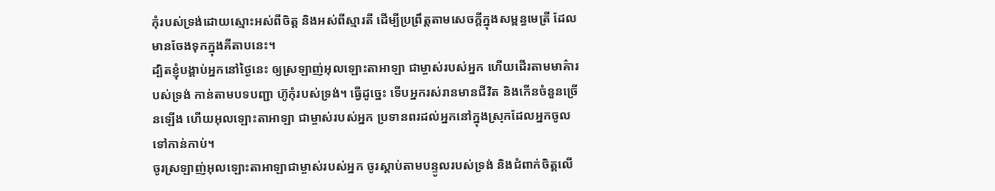កុំរបស់ទ្រង់ដោយស្មោះអស់ពីចិត្ត និងអស់ពីស្មារតី ដើម្បីប្រព្រឹត្តតាមសេចក្តីក្នុងសម្ពន្ធមេត្រី ដែលមានចែងទុកក្នុងគីតាបនេះ។
ដ្បិតខ្ញុំបង្គាប់អ្នកនៅថ្ងៃនេះ ឲ្យស្រឡាញ់អុលឡោះតាអាឡា ជាម្ចាស់របស់អ្នក ហើយដើរតាមមាគ៌ារបស់ទ្រង់ កាន់តាមបទបញ្ជា ហ៊ូកុំរបស់ទ្រង់។ ធ្វើដូច្នេះ ទើបអ្នករស់រានមានជីវិត និងកើនចំនួនច្រើនឡើង ហើយអុលឡោះតាអាឡា ជាម្ចាស់របស់អ្នក ប្រទានពរដល់អ្នកនៅក្នុងស្រុកដែលអ្នកចូលទៅកាន់កាប់។
ចូរស្រឡាញ់អុលឡោះតាអាឡាជាម្ចាស់របស់អ្នក ចូរស្តាប់តាមបន្ទូលរបស់ទ្រង់ និងជំពាក់ចិត្តលើ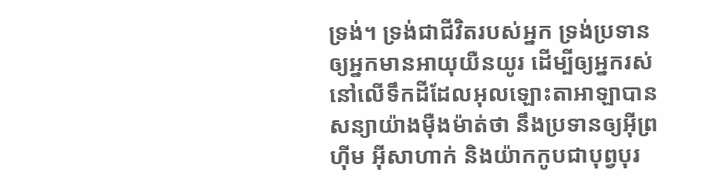ទ្រង់។ ទ្រង់ជាជីវិតរបស់អ្នក ទ្រង់ប្រទានឲ្យអ្នកមានអាយុយឺនយូរ ដើម្បីឲ្យអ្នករស់នៅលើទឹកដីដែលអុលឡោះតាអាឡាបានសន្យាយ៉ាងម៉ឺងម៉ាត់ថា នឹងប្រទានឲ្យអ៊ីព្រហ៊ីម អ៊ីសាហាក់ និងយ៉ាកកូបជាបុព្វបុរ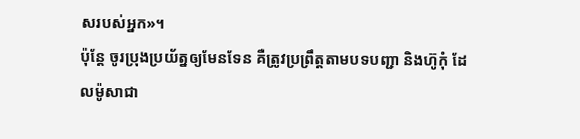សរបស់អ្នក»។
ប៉ុន្តែ ចូរប្រុងប្រយ័ត្នឲ្យមែនទែន គឺត្រូវប្រព្រឹត្តតាមបទបញ្ជា និងហ៊ូកុំ ដែលម៉ូសាជា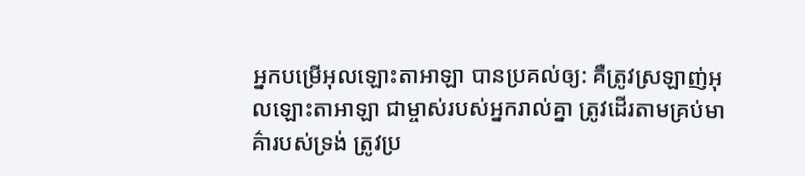អ្នកបម្រើអុលឡោះតាអាឡា បានប្រគល់ឲ្យ: គឺត្រូវស្រឡាញ់អុលឡោះតាអាឡា ជាម្ចាស់របស់អ្នករាល់គ្នា ត្រូវដើរតាមគ្រប់មាគ៌ារបស់ទ្រង់ ត្រូវប្រ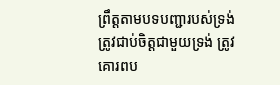ព្រឹត្តតាមបទបញ្ជារបស់ទ្រង់ ត្រូវជាប់ចិត្តជាមួយទ្រង់ ត្រូវគោរពប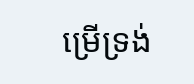ម្រើទ្រង់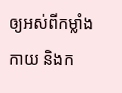ឲ្យអស់ពីកម្លាំងកាយ និងក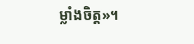ម្លាំងចិត្ត»។